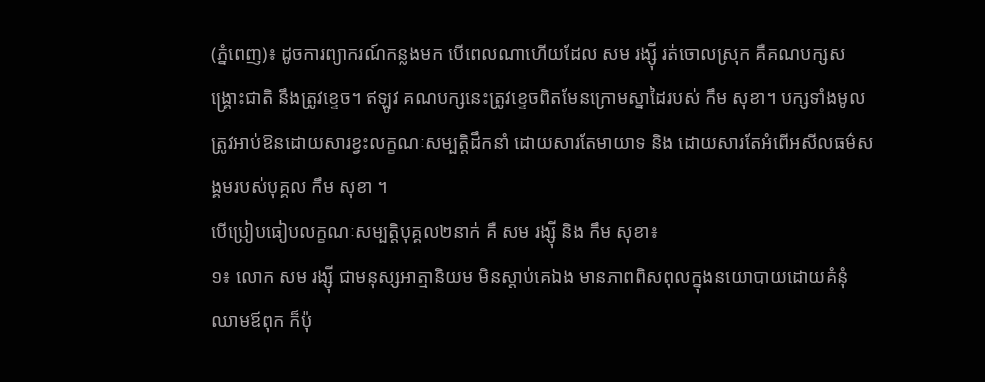(ភ្នំពេញ)៖ ដូចការព្យាករណ៍កន្លងមក បើពេលណាហើយដែល សម រង្ស៊ី រត់ចោលស្រុក គឺគណបក្សសង្គ្រោះជាតិ នឹងត្រូវខ្ទេច។ ឥឡូវ គណបក្សនេះត្រូវខ្ទេចពិតមែនក្រោមស្នាដៃរបស់ កឹម សុខា។ បក្សទាំងមូលត្រូវអាប់ឱនដោយសារខ្វះលក្ខណៈសម្បត្តិដឹកនាំ ដោយសារតែមាយាទ និង ដោយសារតែអំពើអសីលធម៌សង្គមរបស់បុគ្គល កឹម សុខា ។
បើប្រៀបធៀបលក្ខណៈសម្បត្តិបុគ្គល២នាក់ គឺ សម រង្ស៊ី និង កឹម សុខា៖
១៖ លោក សម រង្ស៊ី ជាមនុស្សអាត្មានិយម មិនស្តាប់គេឯង មានភាពពិសពុលក្នុងនយោបាយដោយគំនុំឈាមឪពុក ក៏ប៉ុ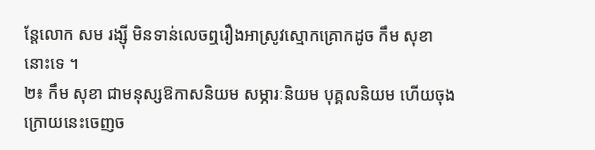ន្តែលោក សម រង្ស៊ី មិនទាន់លេចឮរឿងអាស្រូវស្មោកគ្រោកដូច កឹម សុខា នោះទេ ។
២៖ កឹម សុខា ជាមនុស្សឱកាសនិយម សម្ភារៈនិយម បុគ្គលនិយម ហើយចុងក្រោយនេះចេញច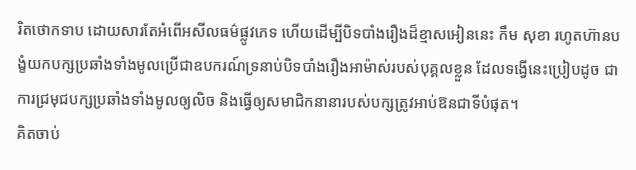រិតថោកទាប ដោយសារតែអំពើអសីលធម៌ផ្លូវភេទ ហើយដើម្បីបិទបាំងរឿងដ៏ខ្មាសអៀននេះ កឹម សុខា រហូតហ៊ានបង្ខំយកបក្សប្រឆាំងទាំងមូលប្រើជាឧបករណ៍ទ្រនាប់បិទបាំងរឿងអាម៉ាស់របស់បុគ្គលខ្លួន ដែលទង្វើនេះប្រៀបដូច ជាការជ្រមុជបក្សប្រឆាំងទាំងមូលឲ្យលិច និងធ្វើឲ្យសមាជិកនានារបស់បក្សត្រូវអាប់ឱនជាទីបំផុត។
គិតចាប់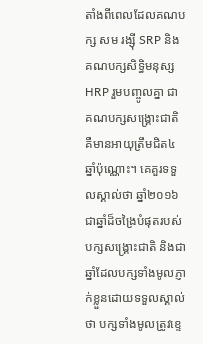តាំងពីពេលដែលគណបក្ស សម រង្ស៊ី SRP និងគណបក្សសិទ្ធិមនុស្ស HRP រួមបញ្ចូលគ្នា ជាគណបក្សសង្គ្រោះជាតិ គឺមានអាយុត្រឹមជិត៤ឆ្នាំប៉ុណ្ណោះ។ គេគួរទទួលស្គាល់ថា ឆ្នាំ២០១៦ ជាឆ្នាំដ៏ចង្រៃបំផុតរបស់បក្សសង្គ្រោះជាតិ និងជាឆ្នាំដែលបក្សទាំងមូលភ្ញាក់ខ្លួនដោយទទួលស្គាល់ថា បក្សទាំងមូលត្រូវខ្ទេ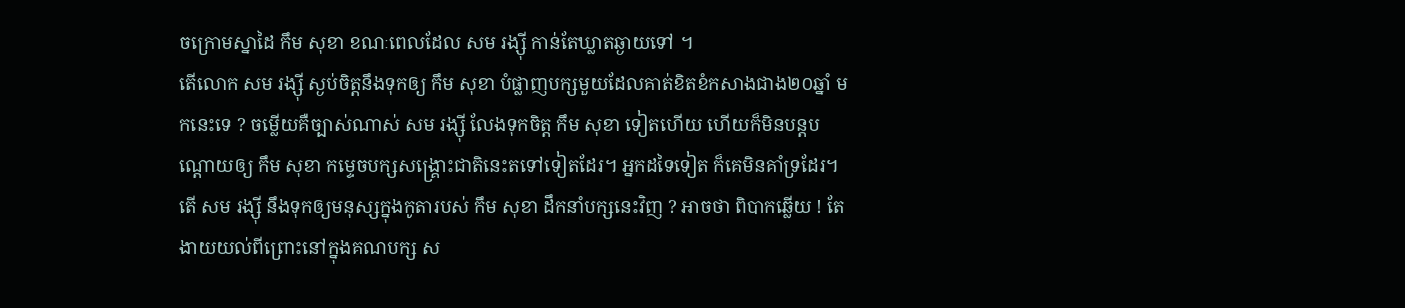ចក្រោមស្នាដៃ កឹម សុខា ខណៈពេលដែល សម រង្ស៊ី កាន់តែឃ្លាតឆ្ងាយទៅ ។
តើលោក សម រង្ស៊ី ស្ងប់ចិត្តនឹងទុកឲ្យ កឹម សុខា បំផ្លាញបក្សមួយដែលគាត់ខិតខំកសាងជាង២០ឆ្នាំ មកនេះទេ ? ចម្លើយគឺច្បាស់ណាស់ សម រង្ស៊ី លែងទុកចិត្ត កឹម សុខា ទៀតហើយ ហើយក៏មិនបន្តបណ្តោយឲ្យ កឹម សុខា កម្ទេចបក្សសង្គ្រោះជាតិនេះតទៅទៀតដែរ។ អ្នកដទៃទៀត ក៏គេមិនគាំទ្រដែរ។
តើ សម រង្ស៊ី នឹងទុកឲ្យមនុស្សក្នុងកូតារបស់ កឹម សុខា ដឹកនាំបក្សនេះវិញ ? អាចថា ពិបាកឆ្លើយ ! តែងាយយល់ពីព្រោះនៅក្នុងគណបក្ស ស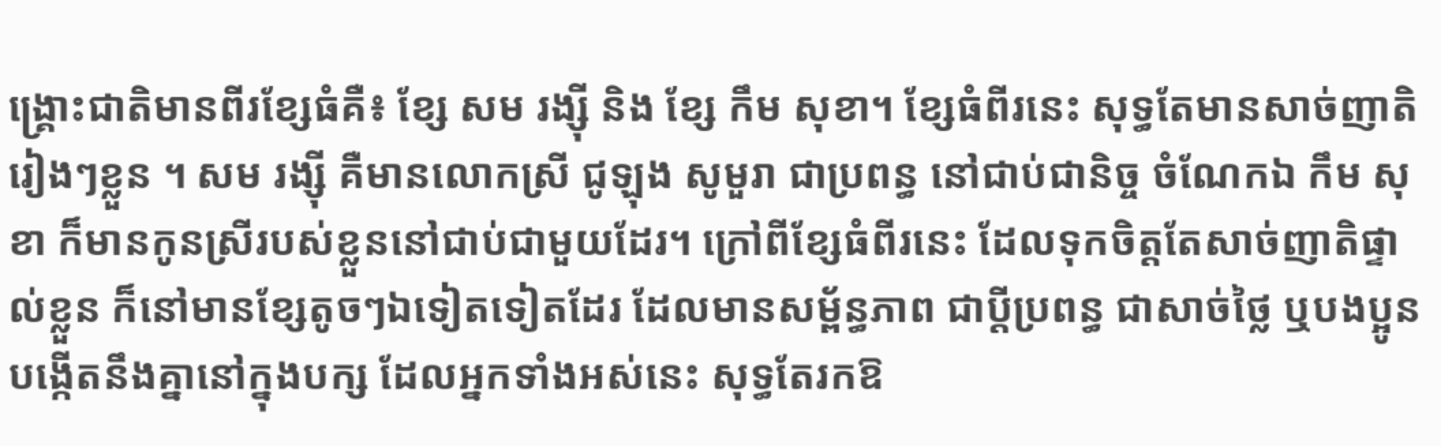ង្គ្រោះជាតិមានពីរខ្សែធំគឺ៖ ខ្សែ សម រង្ស៊ី និង ខ្សែ កឹម សុខា។ ខ្សែធំពីរនេះ សុទ្ធតែមានសាច់ញាតិរៀងៗខ្លួន ។ សម រង្ស៊ី គឺមានលោកស្រី ជូឡុង សូមួរា ជាប្រពន្ធ នៅជាប់ជានិច្ច ចំណែកឯ កឹម សុខា ក៏មានកូនស្រីរបស់ខ្លួននៅជាប់ជាមួយដែរ។ ក្រៅពីខែ្សធំពីរនេះ ដែលទុកចិត្តតែសាច់ញាតិផ្ទាល់ខ្លួន ក៏នៅមានខ្សែតូចៗឯទៀតទៀតដែរ ដែលមានសម្ព័ន្ធភាព ជាប្តីប្រពន្ធ ជាសាច់ថ្លៃ ឬបងប្អូនបង្កើតនឹងគ្នានៅក្នុងបក្ស ដែលអ្នកទាំងអស់នេះ សុទ្ធតែរកឱ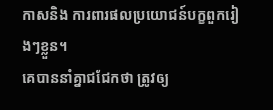កាសនិង ការពារផលប្រយោជន៍បក្ខពួករៀងៗខ្លួន។
គេបាននាំគ្នាជជែកថា ត្រូវឲ្យ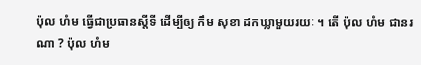ប៉ុល ហំម ធ្វើជាប្រធានស្តីទី ដើម្បីឲ្យ កឹម សុខា ដកឃ្លាមួយរយៈ ។ តើ ប៉ុល ហំម ជានរណា ? ប៉ុល ហំម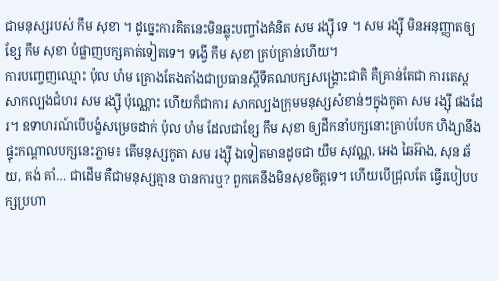ជាមនុស្សរបស់ កឹម សុខា ។ ដូច្នេះការគិតនេះមិនឆ្លុះបញ្ចាំងគំនិត សម រង្ស៊ី ទេ ។ សម រង្ស៊ី មិនអនុញ្ញាតឲ្យខ្សែ កឹម សុខា បំផ្លាញបក្សគាត់ទៀតទេ។ ទង្វើ កឹម សុខា គ្រប់គ្រាន់ហើយ។
ការបញ្ចេញឈ្មោះ ប៉ុល ហំម គ្រោងតែងតាំងជាប្រធានស្តីទីគណបក្សសង្គ្រោះជាតិ គឺគ្រាន់តែជា ការតេស្តសាកល្បងជំហរ សម រង្ស៊ី ប៉ុណ្ណោះ ហើយក៏ជាការ សាកល្បងក្រុមមនុស្សសំខាន់ៗក្នុងកូតា សម រង្ស៊ី ផងដែរ។ ឧទាហរណ៍បើបង្ខំសម្រេចដាក់ ប៉ុល ហំម ដែលជាខ្សែ កឹម សុខា ឲ្យដឹកនាំបក្សនោះគ្រាប់បែក ហិង្សានឹងផ្ទុះកណ្តាលបក្សនេះភ្លាម៖ តើមនុស្សកូតា សម រង្ស៊ី ឯទៀតមានដូចជា យឹម សុវណ្ណ, អេង ឆៃអ៊ាង, សុន ឆ័យ, គង់ គាំ… ជាដើម គឺជាមនុស្សគ្មាន បានការឬ? ពួកគេនឹងមិនសុខចិត្តទេ។ ហើយបើជ្រុលតែ ធ្វើរបៀបបក្សប្រហា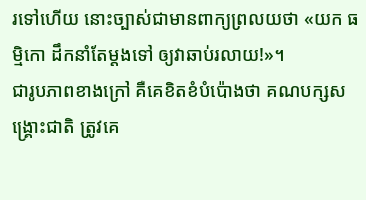រទៅហើយ នោះច្បាស់ជាមានពាក្យព្រលយថា «យក ធម្មិកោ ដឹកនាំតែម្តងទៅ ឲ្យវាឆាប់រលាយ!»។
ជារូបភាពខាងក្រៅ គឺគេខិតខំបំប៉ោងថា គណបក្សសង្គ្រោះជាតិ ត្រូវគេ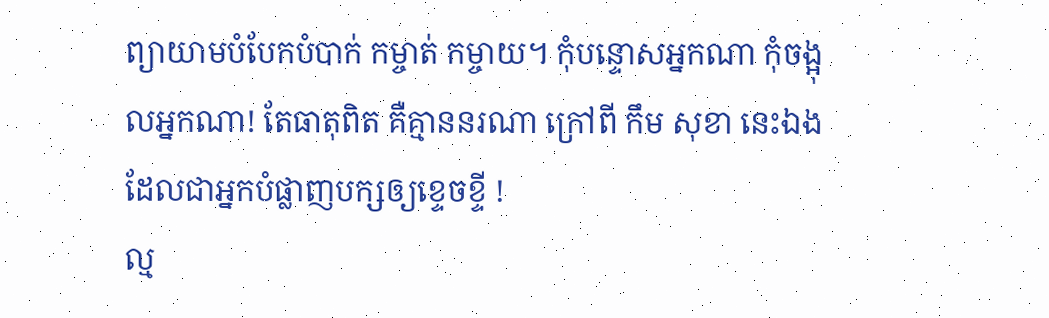ព្យាយាមបំបែកបំបាក់ កម្ចាត់ កម្ចាយ។ កុំបន្ទោសអ្នកណា កុំចង្អុលអ្នកណា! តែធាតុពិត គឺគ្មាននរណា ក្រៅពី កឹម សុខា នេះឯង ដែលជាអ្នកបំផ្លាញបក្សឲ្យខ្ទេចខ្ទី !
ល្ម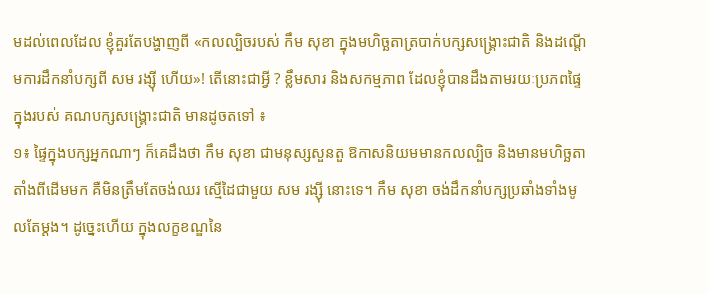មដល់ពេលដែល ខ្ញុំគួរតែបង្ហាញពី «កលល្បិចរបស់ កឹម សុខា ក្នុងមហិច្ឆតាត្របាក់បក្សសង្គ្រោះជាតិ និងដណ្តើមការដឹកនាំបក្សពី សម រង្ស៊ី ហើយ»! តើនោះជាអ្វី ? ខ្លឹមសារ និងសកម្មភាព ដែលខ្ញុំបានដឹងតាមរយៈប្រភពផ្ទៃក្នុងរបស់ គណបក្សសង្គ្រោះជាតិ មានដូចតទៅ ៖
១៖ ផ្ទៃក្នុងបក្សអ្នកណាៗ ក៏គេដឹងថា កឹម សុខា ជាមនុស្សសួនតួ ឱកាសនិយមមានកលល្បិច និងមានមហិច្ឆតាតាំងពីដើមមក គឺមិនត្រឹមតែចង់ឈរ ស្មើដៃជាមួយ សម រង្ស៊ី នោះទេ។ កឹម សុខា ចង់ដឹកនាំបក្សប្រឆាំងទាំងមូលតែម្តង។ ដូច្នេះហើយ ក្នុងលក្ខខណ្ឌនៃ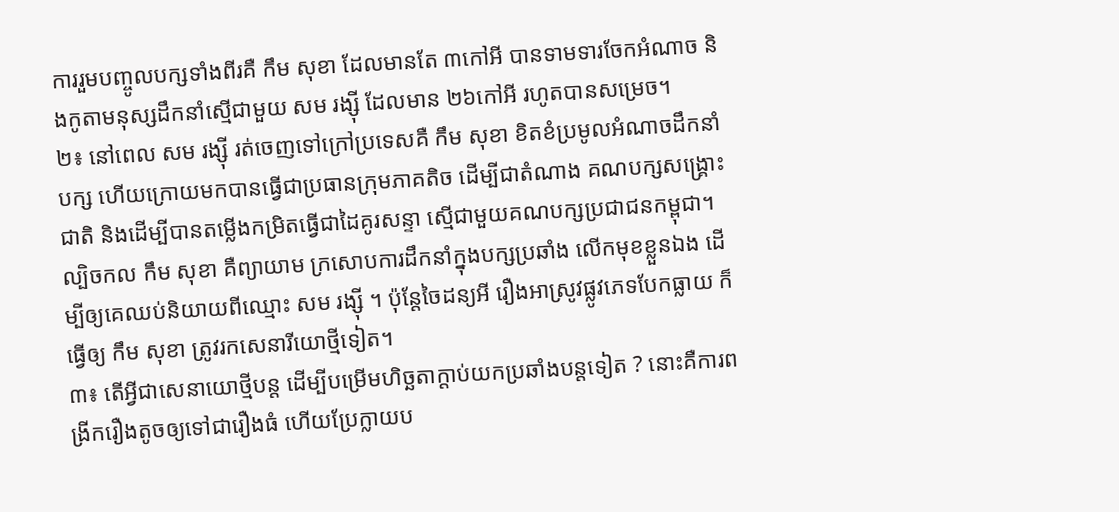ការរួមបញ្ចូលបក្សទាំងពីរគឺ កឹម សុខា ដែលមានតែ ៣កៅអី បានទាមទារចែកអំណាច និងកូតាមនុស្សដឹកនាំស្មើជាមួយ សម រង្ស៊ី ដែលមាន ២៦កៅអី រហូតបានសម្រេច។
២៖ នៅពេល សម រង្ស៊ី រត់ចេញទៅក្រៅប្រទេសគឺ កឹម សុខា ខិតខំប្រមូលអំណាចដឹកនាំបក្ស ហើយក្រោយមកបានធ្វើជាប្រធានក្រុមភាគតិច ដើម្បីជាតំណាង គណបក្សសង្គ្រោះជាតិ និងដើម្បីបានតម្លើងកម្រិតធ្វើជាដៃគូរសន្ទា ស្មើជាមួយគណបក្សប្រជាជនកម្ពុជា។ ល្បិចកល កឹម សុខា គឺព្យាយាម ក្រសោបការដឹកនាំក្នុងបក្សប្រឆាំង លើកមុខខ្លួនឯង ដើម្បីឲ្យគេឈប់និយាយពីឈ្មោះ សម រង្ស៊ី ។ ប៉ុន្តែចៃដន្យអី រឿងអាស្រូវផ្លូវភេទបែកធ្លាយ ក៏ធ្វើឲ្យ កឹម សុខា ត្រូវរកសេនារីយោថ្មីទៀត។
៣៖ តើអ្វីជាសេនាយោថ្មីបន្ត ដើម្បីបម្រើមហិច្ឆតាក្តាប់យកប្រឆាំងបន្តទៀត ? នោះគឺការពង្រីករឿងតូចឲ្យទៅជារឿងធំ ហើយប្រែក្លាយប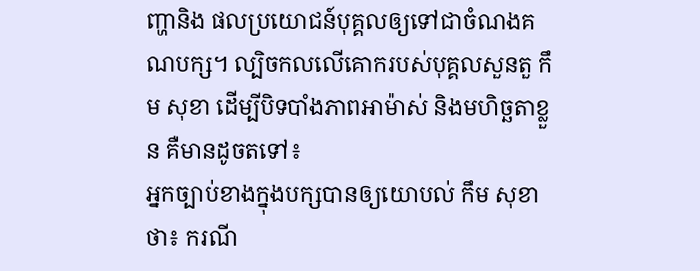ញ្ហានិង ផលប្រយោជន៍បុគ្គលឲ្យទៅជាចំណងគណបក្ស។ ល្បិចកលលើគោករបស់បុគ្គលសួនតួ កឹម សុខា ដើម្បីបិទបាំងភាពអាម៉ាស់ និងមហិច្ឆតាខ្លួន គឺមានដូចតទៅ៖
អ្នកច្បាប់ខាងក្នុងបក្សបានឲ្យយោបល់ កឹម សុខា ថា៖ ករណី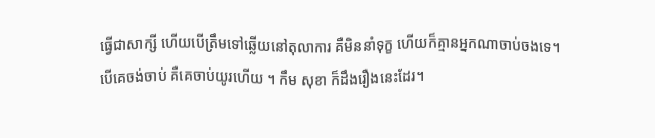ធ្វើជាសាក្សី ហើយបើត្រឹមទៅឆ្លើយនៅតុលាការ គឺមិននាំទុក្ខ ហើយក៏គ្មានអ្នកណាចាប់ចងទេ។ បើគេចង់ចាប់ គឺគេចាប់យូរហើយ ។ កឹម សុខា ក៏ដឹងរឿងនេះដែរ។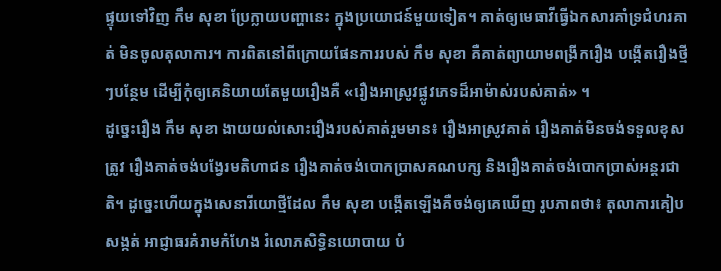ផ្ទុយទៅវិញ កឹម សុខា ប្រែក្លាយបញ្ហានេះ ក្នុងប្រយោជន៍មួយទៀត។ គាត់ឲ្យមេធាវីធ្វើឯកសារគាំទ្រជំហរគាត់ មិនចូលតុលាការ។ ការពិតនៅពីក្រោយផែនការរបស់ កឹម សុខា គឺគាត់ព្យាយាមពង្រីករឿង បង្កើតរឿងថ្មីៗបន្ថែម ដើម្បីកុំឲ្យគេនិយាយតែមួយរឿងគឺ «រឿងអាស្រូវផ្លូវភេទដ៏អាម៉ាស់របស់គាត់» ។
ដូច្នេះរឿង កឹម សុខា ងាយយល់សោះរឿងរបស់គាត់រួមមាន៖ រឿងអាស្រូវគាត់ រឿងគាត់មិនចង់ទទួលខុសត្រូវ រឿងគាត់ចង់បង្វែរមតិហាជន រឿងគាត់ចង់បោកប្រាសគណបក្ស និងរឿងគាត់ចង់បោកប្រាស់អន្តរជាតិ។ ដូច្នេះហើយក្នុងសេនារីយោថ្មីដែល កឹម សុខា បង្កើតឡើងគឺចង់ឲ្យគេឃើញ រូបភាពថា៖ តុលាការគៀបសង្កត់ អាជ្ញាធរគំរាមកំហែង រំលោភសិទ្ធិនយោបាយ បំ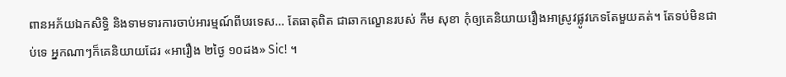ពានអភ័យឯកសិទ្ធិ និងទាមទារការចាប់អារម្មណ៍ពីបរទេស… តែធាតុពិត ជាឆាកល្ខោនរបស់ កឹម សុខា កុំឲ្យគេនិយាយរឿងអាស្រូវផ្លូវភេទតែមួយគត់។ តែទប់មិនជាប់ទេ អ្នកណាៗក៏គេនិយាយដែរ «អារឿង ២ថ្ងៃ ១០ដង» Sic! ។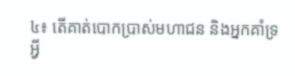៤៖ តើគាត់បោកប្រាស់មហាជន និងអ្នកគាំទ្រអ្វី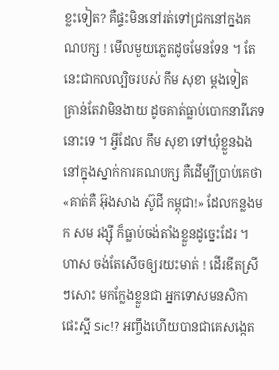ខ្លះទៀត? គឺផ្ទះមិននៅរត់ទៅជ្រកនៅក្នងគណបក្ស ! មើលមួយភ្លេតដូចមែនទែន ។ តែនេះជាកលល្បិចរបស់ កឹម សុខា ម្តងទៀត គ្រាន់តែវាមិនងាយ ដូចគាត់ធ្លាប់បោកនារីភេទនោះទេ ។ អ្វីដែល កឹម សុខា ទៅឃុំខ្លួនឯងនៅក្នុងស្នាក់ការគណបក្ស គឺដើម្បីប្រាប់គេថា «គាត់គឺ អ៊ុងសាង ស៊ូជី កម្ពុជា!» ដែលកន្លងមក សម រង្ស៊ី ក៏ធ្លាប់ចង់តាំងខ្លួនដូច្នេះដែរ ។ ហាស ចង់តែសើចឲ្យរយះមាត់ ! ដើរឌីតស្រីៗសោះ មកក្លែងខ្លួនជា អ្នកទោសមនសិកា ផេះស្អី Sic!? អញ្ចឹងហើយបានជាគេសង្កេត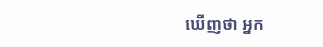ឃើញថា អ្នក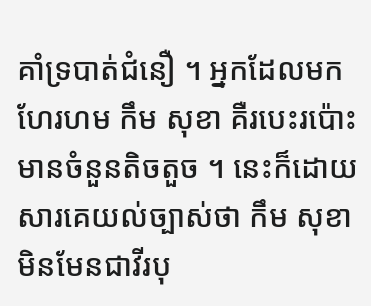គាំទ្របាត់ជំនឿ ។ អ្នកដែលមកហែរហម កឹម សុខា គឺរបេះរប៉ោះ មានចំនួនតិចតួច ។ នេះក៏ដោយសារគេយល់ច្បាស់ថា កឹម សុខា មិនមែនជាវីរបុ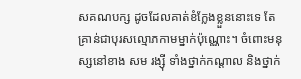សគណបក្ស ដូចដែលគាត់ខំក្លែងខ្លួននោះទេ តែគ្រាន់ជាបុរសល្មោភកាមម្នាក់ប៉ុណ្ណោះ។ ចំពោះមនុស្សនៅខាង សម រង្ស៊ី ទាំងថ្នាក់កណ្តាល និងថ្នាក់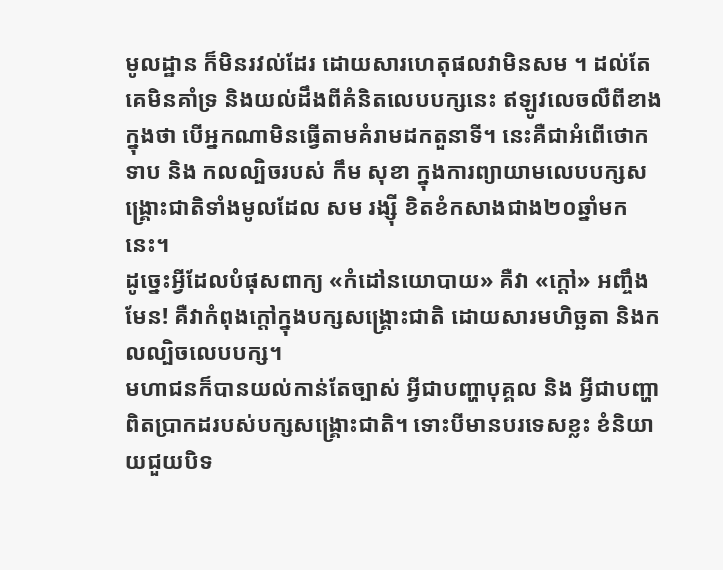មូលដ្ឋាន ក៏មិនរវល់ដែរ ដោយសារហេតុផលវាមិនសម ។ ដល់តែគេមិនគាំទ្រ និងយល់ដឹងពីគំនិតលេបបក្សនេះ ឥឡូវលេចលឺពីខាងក្នុងថា បើអ្នកណាមិនធ្វើតាមគំរាមដកតួនាទី។ នេះគឺជាអំពើថោកទាប និង កលល្បិចរបស់ កឹម សុខា ក្នុងការព្យាយាមលេបបក្សសង្គ្រោះជាតិទាំងមូលដែល សម រង្ស៊ី ខិតខំកសាងជាង២០ឆ្នាំមកនេះ។
ដូច្នេះអ្វីដែលបំផុសពាក្យ «កំដៅនយោបាយ» គឺវា «ក្តៅ» អញ្ចឹងមែន! គឺវាកំពុងក្តៅក្នុងបក្សសង្គ្រោះជាតិ ដោយសារមហិច្ឆតា និងកលល្បិចលេបបក្ស។
មហាជនក៏បានយល់កាន់តែច្បាស់ អ្វីជាបញ្ហាបុគ្គល និង អ្វីជាបញ្ហាពិតប្រាកដរបស់បក្សសង្គ្រោះជាតិ។ ទោះបីមានបរទេសខ្លះ ខំនិយាយជួយបិទ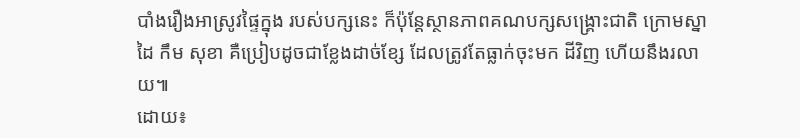បាំងរឿងអាស្រូវផ្ទៃក្នុង របស់បក្សនេះ ក៏ប៉ុន្តែស្ថានភាពគណបក្សសង្គ្រោះជាតិ ក្រោមស្នាដៃ កឹម សុខា គឺប្រៀបដូចជាខ្លែងដាច់ខ្សែ ដែលត្រូវតែធ្លាក់ចុះមក ដីវិញ ហើយនឹងរលាយ៕
ដោយ៖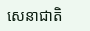សេនាជាតិ